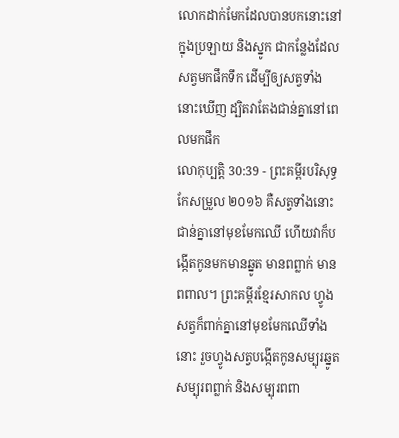លោកដាក់មែកដែលបានបកនោះនៅក្នុងប្រឡាយ និងស្នូក ជាកន្លែងដែលសត្វមកផឹកទឹក ដើម្បីឲ្យសត្វទាំងនោះឃើញ ដ្បិតវាតែងជាន់គ្នានៅពេលមកផឹក
លោកុប្បត្តិ 30:39 - ព្រះគម្ពីរបរិសុទ្ធកែសម្រួល ២០១៦ គឺសត្វទាំងនោះជាន់គ្នានៅមុខមែកឈើ ហើយវាក៏បង្កើតកូនមកមានឆ្នូត មានពព្លាក់ មានពពាល។ ព្រះគម្ពីរខ្មែរសាកល ហ្វូងសត្វក៏ពាក់គ្នានៅមុខមែកឈើទាំងនោះ រួចហ្វូងសត្វបង្កើតកូនសម្បុរឆ្នូត សម្បុរពព្លាក់ និងសម្បុរពពា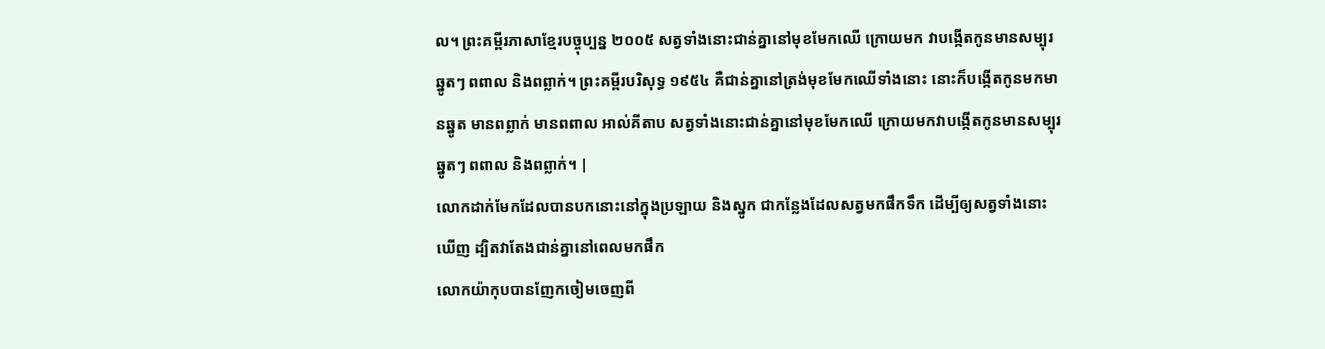ល។ ព្រះគម្ពីរភាសាខ្មែរបច្ចុប្បន្ន ២០០៥ សត្វទាំងនោះជាន់គ្នានៅមុខមែកឈើ ក្រោយមក វាបង្កើតកូនមានសម្បុរឆ្នូតៗ ពពាល និងពព្លាក់។ ព្រះគម្ពីរបរិសុទ្ធ ១៩៥៤ គឺជាន់គ្នានៅត្រង់មុខមែកឈើទាំងនោះ នោះក៏បង្កើតកូនមកមានឆ្នូត មានពព្លាក់ មានពពាល អាល់គីតាប សត្វទាំងនោះជាន់គ្នានៅមុខមែកឈើ ក្រោយមកវាបង្កើតកូនមានសម្បុរឆ្នូតៗ ពពាល និងពព្លាក់។ |
លោកដាក់មែកដែលបានបកនោះនៅក្នុងប្រឡាយ និងស្នូក ជាកន្លែងដែលសត្វមកផឹកទឹក ដើម្បីឲ្យសត្វទាំងនោះឃើញ ដ្បិតវាតែងជាន់គ្នានៅពេលមកផឹក
លោកយ៉ាកុបបានញែកចៀមចេញពី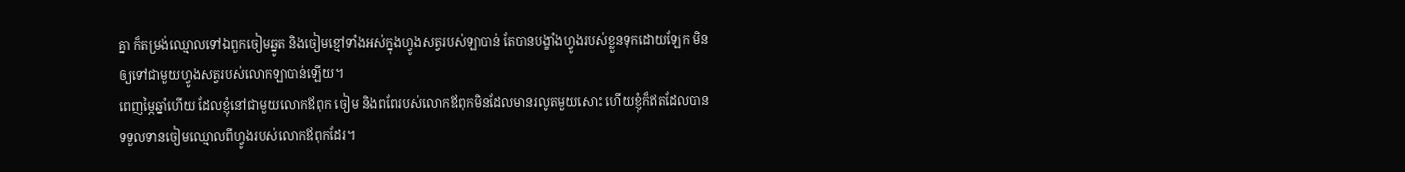គ្នា ក៏តម្រង់ឈ្មោលទៅឯពួកចៀមឆ្នូត និងចៀមខ្មៅទាំងអស់ក្នុងហ្វូងសត្វរបស់ឡាបាន់ តែបានបង្ខាំងហ្វូងរបស់ខ្លួនទុកដោយឡែក មិនឲ្យទៅជាមួយហ្វូងសត្វរបស់លោកឡាបាន់ឡើយ។
ពេញម្ភៃឆ្នាំហើយ ដែលខ្ញុំនៅជាមួយលោកឪពុក ចៀម និងពពែរបស់លោកឪពុកមិនដែលមានរលូតមួយសោះ ហើយខ្ញុំក៏ឥតដែលបានទទួលទានចៀមឈ្មោលពីហ្វូងរបស់លោកឪពុកដែរ។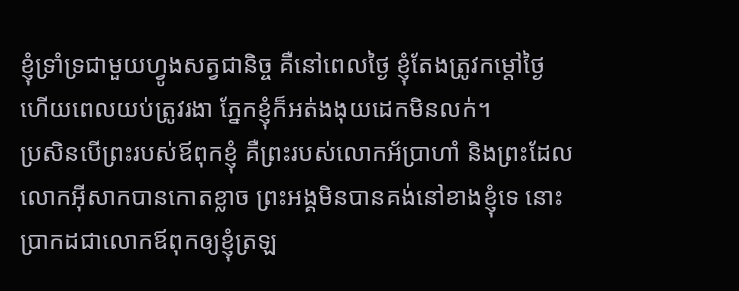ខ្ញុំទ្រាំទ្រជាមួយហ្វូងសត្វជានិច្ច គឺនៅពេលថ្ងៃ ខ្ញុំតែងត្រូវកម្ដៅថ្ងៃ ហើយពេលយប់ត្រូវរងា ភ្នែកខ្ញុំក៏អត់ងងុយដេកមិនលក់។
ប្រសិនបើព្រះរបស់ឪពុកខ្ញុំ គឺព្រះរបស់លោកអ័ប្រាហាំ និងព្រះដែលលោកអ៊ីសាកបានកោតខ្លាច ព្រះអង្គមិនបានគង់នៅខាងខ្ញុំទេ នោះប្រាកដជាលោកឪពុកឲ្យខ្ញុំត្រឡ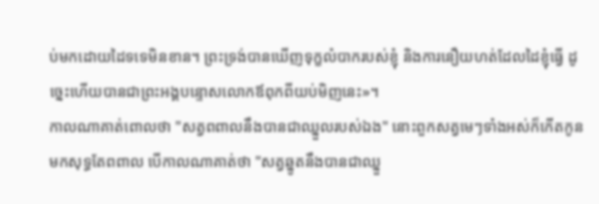ប់មកដោយដៃទទេមិនខាន។ ព្រះទ្រង់បានឃើញទុក្ខលំបាករបស់ខ្ញុំ និងការនឿយហត់ដែលដៃខ្ញុំធ្វើ ដូច្នេះហើយបានជាព្រះអង្គបន្ទោសលោកឪពុកពីយប់មិញនេះ»។
កាលណាគាត់ពោលថា "សត្វពពាលនឹងបានជាឈ្នួលរបស់ឯង" នោះពួកសត្វមេៗទាំងអស់ក៏កើតកូនមកសុទ្ធតែពពាល បើកាលណាគាត់ថា "សត្វឆ្នូតនឹងបានជាឈ្នួ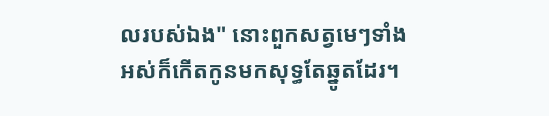លរបស់ឯង" នោះពួកសត្វមេៗទាំងអស់ក៏កើតកូនមកសុទ្ធតែឆ្នូតដែរ។